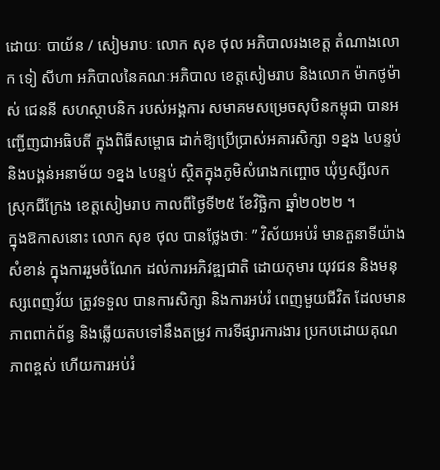ដោយៈ បាយ័ន / សៀមរាបៈ លោក សុខ ថុល អភិបាលរងខេត្ត តំណាងលោក ទៀ សីហា អភិបាលនៃគណៈអភិបាល ខេត្តសៀមរាប និងលោក ម៉ាកថូម៉ាស់ ជេននី សហស្ថាបនិក របស់អង្គការ សមាគមសម្រេចសុបិនកម្ពុជា បានអញ្ជើញជាអធិបតី ក្នុងពិធីសម្ពោធ ដាក់ឱ្យប្រើប្រាស់អគារសិក្សា ១ខ្នង ៤បន្ទប់ និងបង្គន់អនាម័យ ១ខ្នង ៤បន្ទប់ ស្ថិតក្នុងភូមិសំរោងកញ្ចោច ឃុំឫស្សីលក ស្រុកជីក្រែង ខេត្តសៀមរាប កាលពីថ្ងៃទី២៥ ខែវិច្ឆិកា ឆ្នាំ២០២២ ។
ក្នុងឱកាសនោះ លោក សុខ ថុល បានថ្លែងថាៈ ” វិស័យអប់រំ មានតួនាទីយ៉ាងសំខាន់ ក្នុងការរួមចំណែក ដល់ការអភិវឌ្ឍជាតិ ដោយកុមារ យុវជន និងមនុស្សពេញវ័យ ត្រូវទទួល បានការសិក្សា និងការអប់រំ ពេញមួយជីវិត ដែលមានភាពពាក់ព័ន្ធ និងឆ្លើយតបទៅនឹងតម្រូវ ការទីផ្សារការងារ ប្រកបដោយគុណភាពខ្ពស់ ហើយការអប់រំ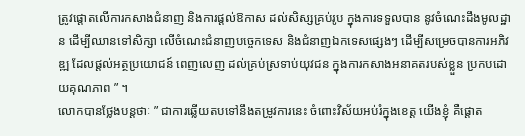ត្រូវផ្តោតលើការកសាងជំនាញ និងការផ្តល់ឱកាស ដល់សិស្សគ្រប់រូប ក្នុងការទទួលបាន នូវចំណេះដឹងមូលដ្ឋាន ដើម្បីឈានទៅសិក្សា លើចំណេះជំនាញបច្ចេកទេស និងជំនាញឯកទេសផ្សេងៗ ដើម្បីសម្រេចបានការអភិវឌ្ឍ ដែលផ្តល់អត្ថប្រយោជន៍ ពេញលេញ ដល់គ្រប់ស្រទាប់យុវជន ក្នុងការកសាងអនាគតរបស់ខ្លួន ប្រកបដោយគុណភាព ” ។
លោកបានថ្លែងបន្តថាៈ ” ជាការឆ្លើយតបទៅនឹងតម្រូវការនេះ ចំពោះវិស័យអប់រំក្នុងខេត្ត យើងខ្ញុំ គឺផ្តោត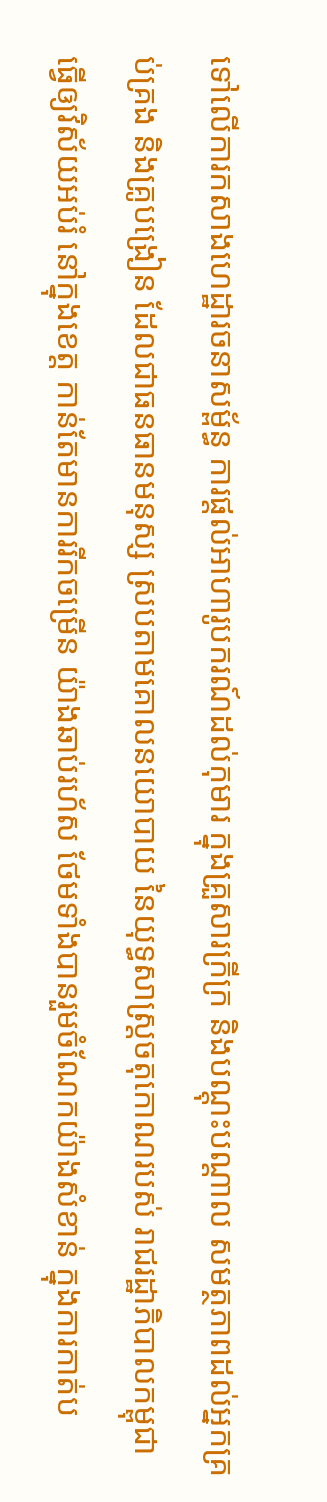ទៅលើការកសាងហេដ្ឋារចនាសម្ព័ន្ធ ការផ្តល់អាហារូបករណ៍ដល់កុមារ ក្នុងគ្រួសារក្រីក្រ និងបណ្តុះបណ្តាល សមត្ថភាពដល់អ្នកគ្រប់គ្រង និងគ្រូបង្រៀន ដែលជាធនធានមនុស្ស ស្របតាមគោលនយោបាយ នៃយុទ្ធសាស្ត្រចតុកោណរបស់ រាជរដ្ឋាភិបាលកម្ពុជា ធ្វើឲ្យវិស័យអប់រំ នៅក្នុងខេត្ត កាន់តែមានការរីកចម្រើន យ៉ាងឆាប់រហ័ស ថែមទាំងបានរួមចំណែកយ៉ាងសំខាន់ ក្នុងការកាត់ប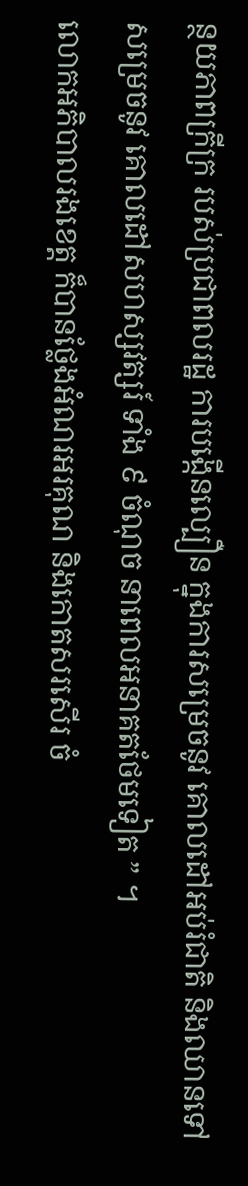ន្ថយភាពក្រីក្រ របស់ប្រជាពលរដ្ឋ ការបង្កើនល្បឿន ក្នុងការសម្រេចនូវ គោលដៅអប់រំជាតិ និងឈានទៅសម្រេចនូវ គោលដៅសហស្សវត្សរ៍ ទាំង ៩ ចំណុច នាពេលអនាគតថែមទៀត ” ។
លោកអភិបាលរងខេត្ត ក៏បានថ្លែងអំណរអរគុណ និងកោតសរសើរ ចំ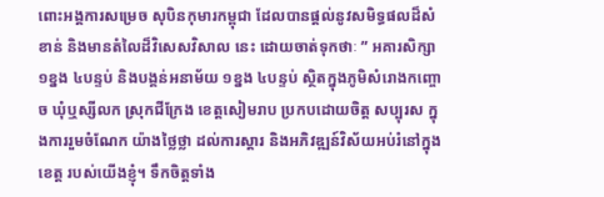ពោះអង្គការសម្រេច សុបិនកុមារកម្ពុជា ដែលបានផ្តល់នូវសមិទ្ធផលដ៏សំខាន់ និងមានតំលៃដ៏វិសេសវិសាល នេះ ដោយចាត់ទុកថាៈ ” អគារសិក្សា ១ខ្នង ៤បន្ទប់ និងបង្គន់អនាម័យ ១ខ្នង ៤បន្ទប់ ស្ថិតក្នុងភូមិសំរោងកញ្ចោច ឃុំឬស្សីលក ស្រុកជីក្រែង ខេត្តសៀមរាប ប្រកបដោយចិត្ត សប្បុរស ក្នុងការរួមចំណែក យ៉ាងថ្លៃថ្លា ដល់ការស្តារ និងអភិវឌ្ឍន៍វិស័យអប់រំនៅក្នុងខេត្ត របស់យើងខ្ញុំ។ ទឹកចិត្តទាំង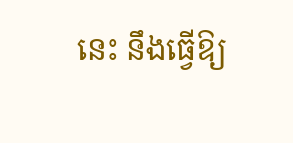នេះ នឹងធ្វើឱ្យ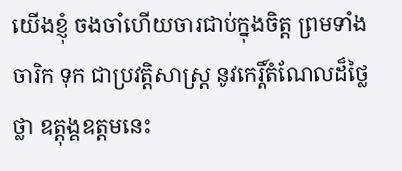យើងខ្ញុំ ចងចាំហើយចារជាប់ក្នុងចិត្ត ព្រមទាំងចារិក ទុក ជាប្រវត្តិសាស្ត្រ នូវកេរ្តិ៍តំណែលដ៏ថ្លៃថ្លា ឧត្តុង្គឧត្តមនេះ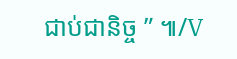ជាប់ជានិច្ច ” ៕/V